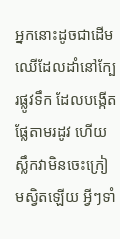អ្នកនោះដូចជាដើមឈើដែលដាំនៅក្បែរផ្លូវទឹក ដែលបង្កើតផ្លែតាមរដូវ ហើយស្លឹកវាមិនចេះក្រៀមស្វិតឡើយ អ្វីៗទាំ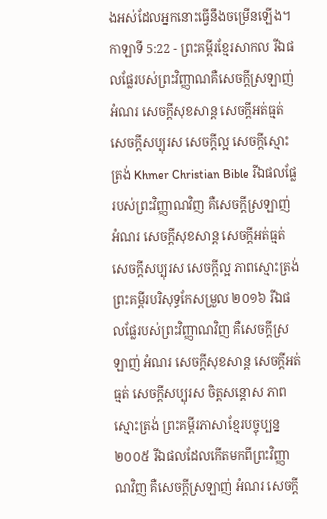ងអស់ដែលអ្នកនោះធ្វើនឹងចម្រើនឡើង។
កាឡាទី 5:22 - ព្រះគម្ពីរខ្មែរសាកល រីឯផលផ្លែរបស់ព្រះវិញ្ញាណគឺសេចក្ដីស្រឡាញ់ អំណរ សេចក្ដីសុខសាន្ត សេចក្ដីអត់ធ្មត់ សេចក្ដីសប្បុរស សេចក្ដីល្អ សេចក្ដីស្មោះត្រង់ Khmer Christian Bible រីឯផលផ្លែរបស់ព្រះវិញ្ញាណវិញ គឺសេចក្ដីស្រឡាញ់ អំណរ សេចក្ដីសុខសាន្ដ សេចក្ដីអត់ធ្មត់ សេចក្ដីសប្បុរស សេចក្តីល្អ ភាពស្មោះត្រង់ ព្រះគម្ពីរបរិសុទ្ធកែសម្រួល ២០១៦ រីឯផលផ្លែរបស់ព្រះវិញ្ញាណវិញ គឺសេចក្ដីស្រឡាញ់ អំណរ សេចក្ដីសុខសាន្ត សេចក្ដីអត់ធ្មត់ សេចក្ដីសប្បុរស ចិត្តសន្ដោស ភាពស្មោះត្រង់ ព្រះគម្ពីរភាសាខ្មែរបច្ចុប្បន្ន ២០០៥ រីឯផលដែលកើតមកពីព្រះវិញ្ញាណវិញ គឺសេចក្ដីស្រឡាញ់ អំណរ សេចក្ដី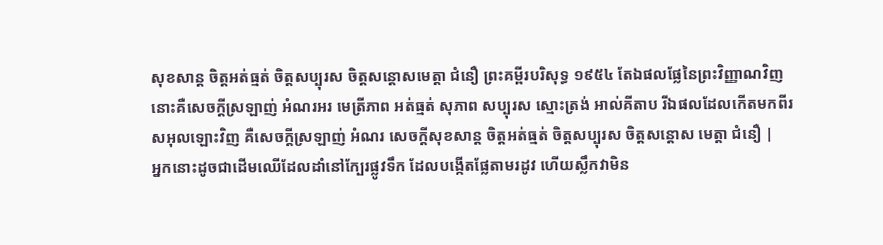សុខសាន្ត ចិត្តអត់ធ្មត់ ចិត្តសប្បុរស ចិត្តសន្ដោសមេត្តា ជំនឿ ព្រះគម្ពីរបរិសុទ្ធ ១៩៥៤ តែឯផលផ្លែនៃព្រះវិញ្ញាណវិញ នោះគឺសេចក្ដីស្រឡាញ់ អំណរអរ មេត្រីភាព អត់ធ្មត់ សុភាព សប្បុរស ស្មោះត្រង់ អាល់គីតាប រីឯផលដែលកើតមកពីរសអុលឡោះវិញ គឺសេចក្ដីស្រឡាញ់ អំណរ សេចក្ដីសុខសាន្ដ ចិត្ដអត់ធ្មត់ ចិត្ដសប្បុរស ចិត្ដសន្តោស មេត្ដា ជំនឿ |
អ្នកនោះដូចជាដើមឈើដែលដាំនៅក្បែរផ្លូវទឹក ដែលបង្កើតផ្លែតាមរដូវ ហើយស្លឹកវាមិន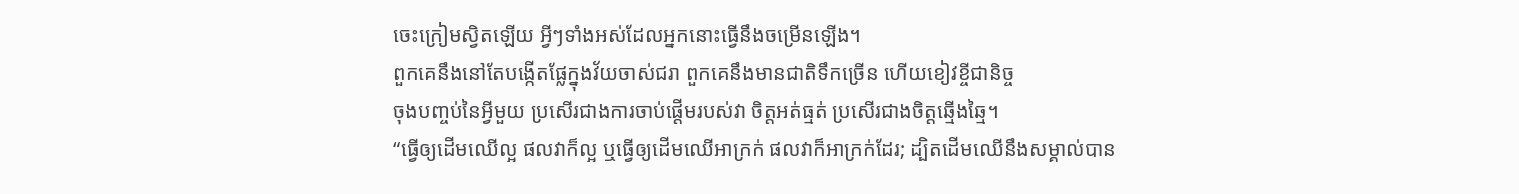ចេះក្រៀមស្វិតឡើយ អ្វីៗទាំងអស់ដែលអ្នកនោះធ្វើនឹងចម្រើនឡើង។
ពួកគេនឹងនៅតែបង្កើតផ្លែក្នុងវ័យចាស់ជរា ពួកគេនឹងមានជាតិទឹកច្រើន ហើយខៀវខ្ចីជានិច្ច
ចុងបញ្ចប់នៃអ្វីមួយ ប្រសើរជាងការចាប់ផ្ដើមរបស់វា ចិត្តអត់ធ្មត់ ប្រសើរជាងចិត្តឆ្មើងឆ្មៃ។
“ធ្វើឲ្យដើមឈើល្អ ផលវាក៏ល្អ ឬធ្វើឲ្យដើមឈើអាក្រក់ ផលវាក៏អាក្រក់ដែរ; ដ្បិតដើមឈើនឹងសម្គាល់បាន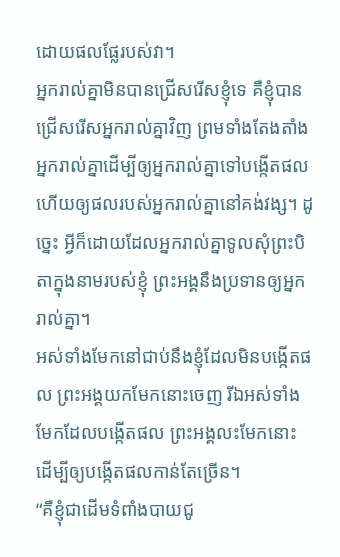ដោយផលផ្លែរបស់វា។
អ្នករាល់គ្នាមិនបានជ្រើសរើសខ្ញុំទេ គឺខ្ញុំបានជ្រើសរើសអ្នករាល់គ្នាវិញ ព្រមទាំងតែងតាំងអ្នករាល់គ្នាដើម្បីឲ្យអ្នករាល់គ្នាទៅបង្កើតផល ហើយឲ្យផលរបស់អ្នករាល់គ្នានៅគង់វង្ស។ ដូច្នេះ អ្វីក៏ដោយដែលអ្នករាល់គ្នាទូលសុំព្រះបិតាក្នុងនាមរបស់ខ្ញុំ ព្រះអង្គនឹងប្រទានឲ្យអ្នករាល់គ្នា។
អស់ទាំងមែកនៅជាប់នឹងខ្ញុំដែលមិនបង្កើតផល ព្រះអង្គយកមែកនោះចេញ រីឯអស់ទាំងមែកដែលបង្កើតផល ព្រះអង្គលះមែកនោះ ដើម្បីឲ្យបង្កើតផលកាន់តែច្រើន។
“គឺខ្ញុំជាដើមទំពាំងបាយជូ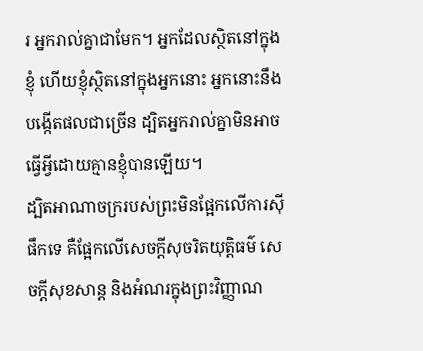រ អ្នករាល់គ្នាជាមែក។ អ្នកដែលស្ថិតនៅក្នុងខ្ញុំ ហើយខ្ញុំស្ថិតនៅក្នុងអ្នកនោះ អ្នកនោះនឹងបង្កើតផលជាច្រើន ដ្បិតអ្នករាល់គ្នាមិនអាចធ្វើអ្វីដោយគ្មានខ្ញុំបានឡើយ។
ដ្បិតអាណាចក្ររបស់ព្រះមិនផ្អែកលើការស៊ីផឹកទេ គឺផ្អែកលើសេចក្ដីសុចរិតយុត្តិធម៌ សេចក្ដីសុខសាន្ត និងអំណរក្នុងព្រះវិញ្ញាណ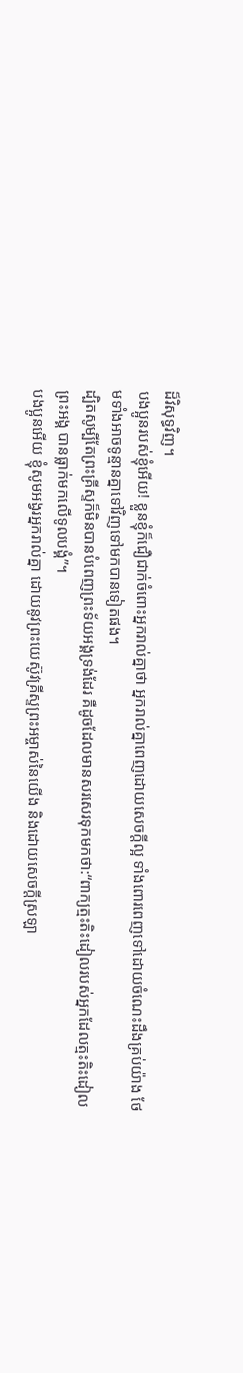ដ៏វិសុទ្ធវិញ។
បងប្អូនរបស់ខ្ញុំអើយ! ខ្លួនខ្ញុំក៏ជឿជាក់ចំពោះអ្នករាល់គ្នាថា អ្នករាល់គ្នាពេញដោយសេចក្ដីល្អ ទាំងពោរពេញទៅដោយចំណេះដឹងគ្រប់យ៉ាង ថែមទាំងអាចទូន្មានគ្នាទៅវិញទៅមកបានទៀតផង។
ដ្បិតសូម្បីតែព្រះគ្រីស្ទក៏មិនបានបំពេញព្រះទ័យអង្គទ្រង់ដែរ គឺដូចដែលមានសរសេរទុកមកថា:“ពាក្យត្មះតិះដៀលរបស់អ្នកដែលត្មះតិះដៀលព្រះអង្គ បានធ្លាក់មកលើទូលបង្គំ”។
បងប្អូនអើយ ខ្ញុំសូមអង្វរអ្នករាល់គ្នា ដោយនូវព្រះយេស៊ូវគ្រីស្ទព្រះអម្ចាស់នៃយើង និងដោយសេចក្ដីស្រឡា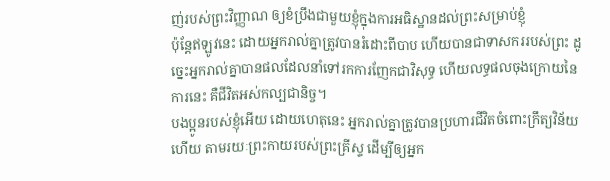ញ់របស់ព្រះវិញ្ញាណ ឲ្យខំប្រឹងជាមួយខ្ញុំក្នុងការអធិស្ឋានដល់ព្រះសម្រាប់ខ្ញុំ
ប៉ុន្តែឥឡូវនេះ ដោយអ្នករាល់គ្នាត្រូវបានរំដោះពីបាប ហើយបានជាទាសកររបស់ព្រះ ដូច្នេះអ្នករាល់គ្នាបានផលដែលនាំទៅរកការញែកជាវិសុទ្ធ ហើយលទ្ធផលចុងក្រោយនៃការនេះ គឺជីវិតអស់កល្បជានិច្ច។
បងប្អូនរបស់ខ្ញុំអើយ ដោយហេតុនេះ អ្នករាល់គ្នាត្រូវបានប្រហារជីវិតចំពោះក្រឹត្យវិន័យហើយ តាមរយៈព្រះកាយរបស់ព្រះគ្រីស្ទ ដើម្បីឲ្យអ្នក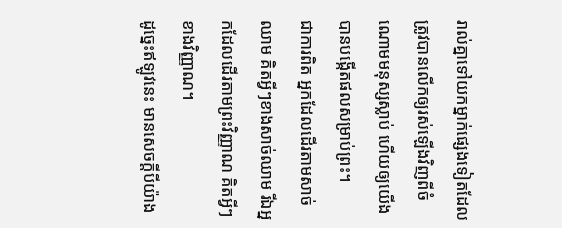រាល់គ្នាទៅយកម្នាក់ផ្សេងទៀតដែលត្រូវបានលើកឲ្យរស់ឡើងវិញពីចំណោមមនុស្សស្លាប់ ហើយឲ្យយើងបានបង្កើតផលសម្រាប់ព្រះ។
ជាការពិត អ្នកដែលដើរតាមសាច់ឈាម គិតអ្វីៗខាងសាច់ឈាម រីឯអ្នកដែលដើរតាមព្រះវិញ្ញាណ គិតអ្វីៗខាងវិញ្ញាណ។
ដូច្នេះឥឡូវនេះ មានសេចក្ដីបីយ៉ាង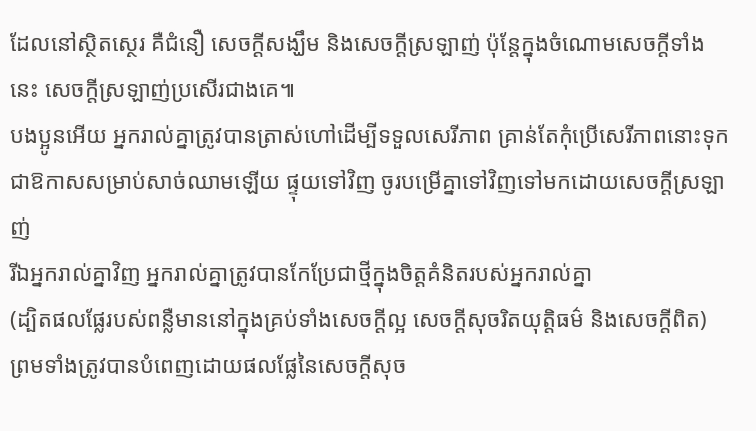ដែលនៅស្ថិតស្ថេរ គឺជំនឿ សេចក្ដីសង្ឃឹម និងសេចក្ដីស្រឡាញ់ ប៉ុន្តែក្នុងចំណោមសេចក្ដីទាំងនេះ សេចក្ដីស្រឡាញ់ប្រសើរជាងគេ៕
បងប្អូនអើយ អ្នករាល់គ្នាត្រូវបានត្រាស់ហៅដើម្បីទទួលសេរីភាព គ្រាន់តែកុំប្រើសេរីភាពនោះទុកជាឱកាសសម្រាប់សាច់ឈាមឡើយ ផ្ទុយទៅវិញ ចូរបម្រើគ្នាទៅវិញទៅមកដោយសេចក្ដីស្រឡាញ់
រីឯអ្នករាល់គ្នាវិញ អ្នករាល់គ្នាត្រូវបានកែប្រែជាថ្មីក្នុងចិត្តគំនិតរបស់អ្នករាល់គ្នា
(ដ្បិតផលផ្លែរបស់ពន្លឺមាននៅក្នុងគ្រប់ទាំងសេចក្ដីល្អ សេចក្ដីសុចរិតយុត្តិធម៌ និងសេចក្ដីពិត)
ព្រមទាំងត្រូវបានបំពេញដោយផលផ្លែនៃសេចក្ដីសុច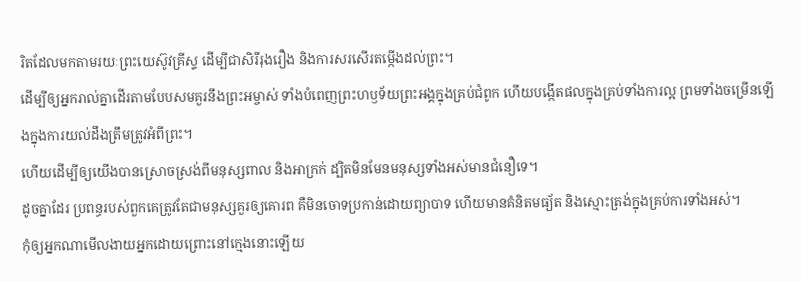រិតដែលមកតាមរយៈព្រះយេស៊ូវគ្រីស្ទ ដើម្បីជាសិរីរុងរឿង និងការសរសើរតម្កើងដល់ព្រះ។
ដើម្បីឲ្យអ្នករាល់គ្នាដើរតាមបែបសមគួរនឹងព្រះអម្ចាស់ ទាំងបំពេញព្រះហឫទ័យព្រះអង្គក្នុងគ្រប់ជំពូក ហើយបង្កើតផលក្នុងគ្រប់ទាំងការល្អ ព្រមទាំងចម្រើនឡើងក្នុងការយល់ដឹងត្រឹមត្រូវអំពីព្រះ។
ហើយដើម្បីឲ្យយើងបានស្រោចស្រង់ពីមនុស្សពាល និងអាក្រក់ ដ្បិតមិនមែនមនុស្សទាំងអស់មានជំនឿទេ។
ដូចគ្នាដែរ ប្រពន្ធរបស់ពួកគេត្រូវតែជាមនុស្សគួរឲ្យគោរព គឺមិនចោទប្រកាន់ដោយព្យាបាទ ហើយមានគំនិតមធ្យ័ត និងស្មោះត្រង់ក្នុងគ្រប់ការទាំងអស់។
កុំឲ្យអ្នកណាមើលងាយអ្នកដោយព្រោះនៅក្មេងនោះឡើយ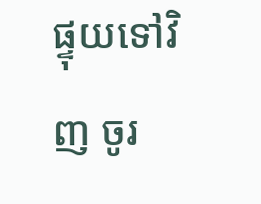ផ្ទុយទៅវិញ ចូរ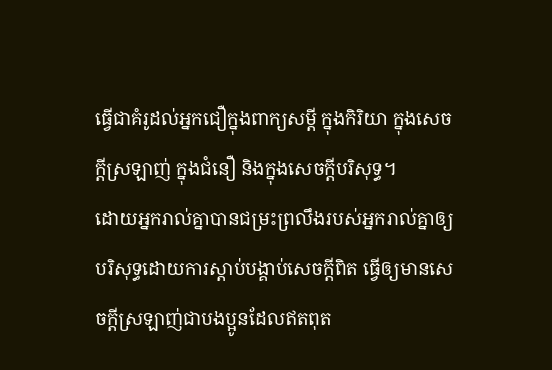ធ្វើជាគំរូដល់អ្នកជឿក្នុងពាក្យសម្ដី ក្នុងកិរិយា ក្នុងសេចក្ដីស្រឡាញ់ ក្នុងជំនឿ និងក្នុងសេចក្ដីបរិសុទ្ធ។
ដោយអ្នករាល់គ្នាបានជម្រះព្រលឹងរបស់អ្នករាល់គ្នាឲ្យបរិសុទ្ធដោយការស្ដាប់បង្គាប់សេចក្ដីពិត ធ្វើឲ្យមានសេចក្ដីស្រឡាញ់ជាបងប្អូនដែលឥតពុត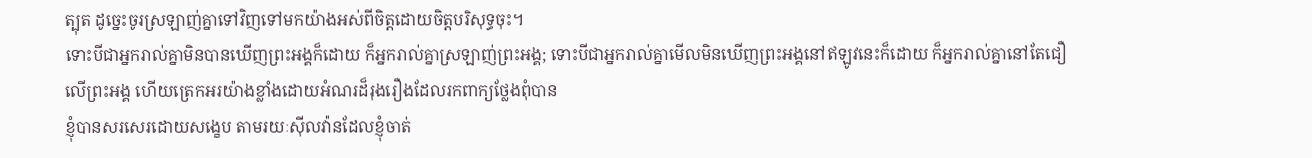ត្បុត ដូច្នេះចូរស្រឡាញ់គ្នាទៅវិញទៅមកយ៉ាងអស់ពីចិត្តដោយចិត្តបរិសុទ្ធចុះ។
ទោះបីជាអ្នករាល់គ្នាមិនបានឃើញព្រះអង្គក៏ដោយ ក៏អ្នករាល់គ្នាស្រឡាញ់ព្រះអង្គ; ទោះបីជាអ្នករាល់គ្នាមើលមិនឃើញព្រះអង្គនៅឥឡូវនេះក៏ដោយ ក៏អ្នករាល់គ្នានៅតែជឿលើព្រះអង្គ ហើយត្រេកអរយ៉ាងខ្លាំងដោយអំណរដ៏រុងរឿងដែលរកពាក្យថ្លែងពុំបាន
ខ្ញុំបានសរសេរដោយសង្ខេប តាមរយៈស៊ីលវ៉ានដែលខ្ញុំចាត់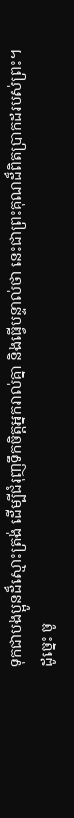ទុកជាបងប្អូនដ៏ស្មោះត្រង់ ដើម្បីជំរុញទឹកចិត្តអ្នករាល់គ្នា និងធ្វើបន្ទាល់ថា នេះជាព្រះគុណដ៏ពិតប្រាកដរបស់ព្រះ។ ដូច្នេះ ចូ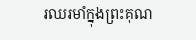រឈរមាំក្នុងព្រះគុណ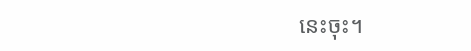នេះចុះ។